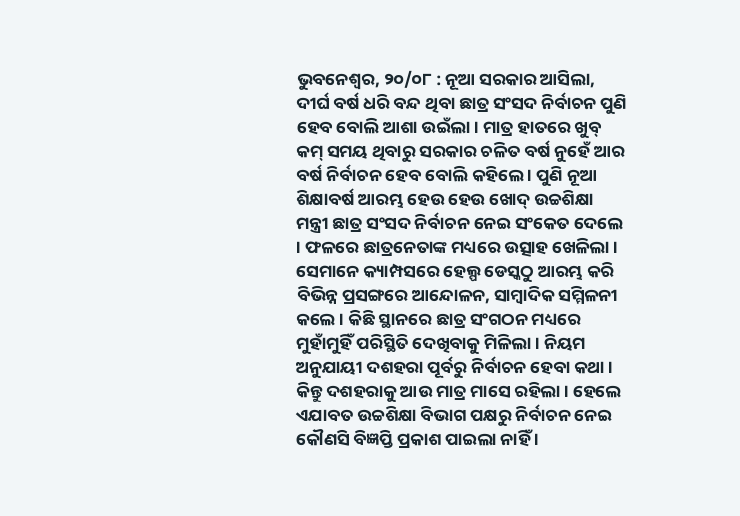ଭୁବନେଶ୍ୱର, ୨୦/୦୮ : ନୂଆ ସରକାର ଆସିଲା, ଦୀର୍ଘ ବର୍ଷ ଧରି ବନ୍ଦ ଥିବା ଛାତ୍ର ସଂସଦ ନିର୍ବାଚନ ପୁଣି ହେବ ବୋଲି ଆଶା ଉଇଁଲା। ମାତ୍ର ହାତରେ ଖୁବ୍ କମ୍ ସମୟ ଥିବାରୁ ସରକାର ଚଳିତ ବର୍ଷ ନୁହେଁ ଆର ବର୍ଷ ନିର୍ବାଚନ ହେବ ବୋଲି କହିଲେ । ପୁଣି ନୂଆ ଶିକ୍ଷାବର୍ଷ ଆରମ୍ଭ ହେଉ ହେଉ ଖୋଦ୍ ଉଚ୍ଚଶିକ୍ଷା ମନ୍ତ୍ରୀ ଛାତ୍ର ସଂସଦ ନିର୍ବାଚନ ନେଇ ସଂକେତ ଦେଲେ । ଫଳରେ ଛାତ୍ରନେତାଙ୍କ ମଧ୍ୟରେ ଉତ୍ସାହ ଖେଳିଲା । ସେମାନେ କ୍ୟାମ୍ପସରେ ହେଲ୍ପ ଡେସ୍କଠୁ ଆରମ୍ଭ କରି ବିଭିନ୍ନ ପ୍ରସଙ୍ଗରେ ଆନ୍ଦୋଳନ, ସାମ୍ବାଦିକ ସମ୍ମିଳନୀ କଲେ । କିଛି ସ୍ଥାନରେ ଛାତ୍ର ସଂଗଠନ ମଧ୍ୟରେ ମୁହାଁମୁହିଁ ପରିସ୍ଥିତି ଦେଖିବାକୁ ମିଳିଲା । ନିୟମ ଅନୁଯାୟୀ ଦଶହରା ପୂର୍ବରୁ ନିର୍ବାଚନ ହେବା କଥା । କିନ୍ତୁ ଦଶହରାକୁ ଆଉ ମାତ୍ର ମାସେ ରହିଲା । ହେଲେ ଏଯାବତ ଉଚ୍ଚଶିକ୍ଷା ବିଭାଗ ପକ୍ଷରୁ ନିର୍ବାଚନ ନେଇ କୌଣସି ବିଜ୍ଞପ୍ତି ପ୍ରକାଶ ପାଇଲା ନାହିଁ ।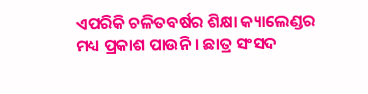ଏପରିକି ଚଳିତବର୍ଷର ଶିକ୍ଷା କ୍ୟାଲେଣ୍ଡର ମଧ୍ୟ ପ୍ରକାଶ ପାଉନି । ଛାତ୍ର ସଂସଦ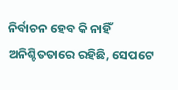ନିର୍ବାଚନ ହେବ କି ନାହିଁ ଅନିଶ୍ଚିତତାରେ ରହିଛି, ସେପଟେ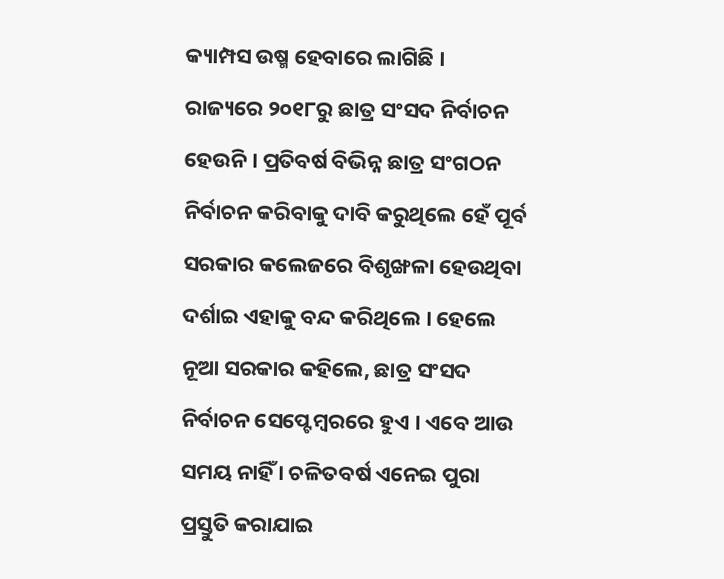କ୍ୟାମ୍ପସ ଉଷ୍ମ ହେବାରେ ଲାଗିଛି ।
ରାଜ୍ୟରେ ୨୦୧୮ରୁ ଛାତ୍ର ସଂସଦ ନିର୍ବାଚନ ହେଉନି । ପ୍ରତିବର୍ଷ ବିଭିନ୍ନ ଛାତ୍ର ସଂଗଠନ ନିର୍ବାଚନ କରିବାକୁ ଦାବି କରୁଥିଲେ ହେଁ ପୂର୍ବ ସରକାର କଲେଜରେ ବିଶୃଙ୍ଖଳା ହେଉଥିବା ଦର୍ଶାଇ ଏହାକୁ ବନ୍ଦ କରିଥିଲେ । ହେଲେ ନୂଆ ସରକାର କହିଲେ, ଛାତ୍ର ସଂସଦ ନିର୍ବାଚନ ସେପ୍ଟେମ୍ବରରେ ହୁଏ । ଏବେ ଆଉ ସମୟ ନାହିଁ । ଚଳିତବର୍ଷ ଏନେଇ ପୁରା ପ୍ରସ୍ତୁତି କରାଯାଇ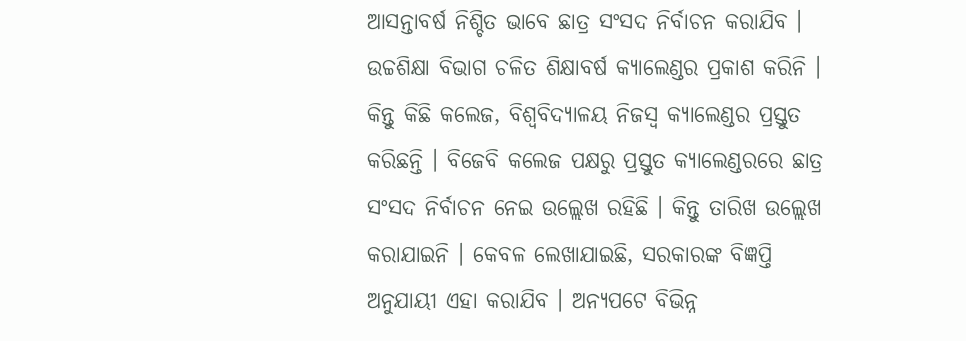ଆସନ୍ତାବର୍ଷ ନିଶ୍ଚିତ ଭାବେ ଛାତ୍ର ସଂସଦ ନିର୍ବାଚନ କରାଯିବ । ଉଚ୍ଚଶିକ୍ଷା ବିଭାଗ ଚଳିତ ଶିକ୍ଷାବର୍ଷ କ୍ୟାଲେଣ୍ଡର ପ୍ରକାଶ କରିନି । କିନ୍ତୁ କିଛି କଲେଜ, ବିଶ୍ୱବିଦ୍ୟାଳୟ ନିଜସ୍ୱ କ୍ୟାଲେଣ୍ଡର ପ୍ରସ୍ତୁତ କରିଛନ୍ତି । ବିଜେବି କଲେଜ ପକ୍ଷରୁ ପ୍ରସ୍ତୁତ କ୍ୟାଲେଣ୍ଡରରେ ଛାତ୍ର ସଂସଦ ନିର୍ବାଚନ ନେଇ ଉଲ୍ଲେଖ ରହିଛି । କିନ୍ତୁ ତାରିଖ ଉଲ୍ଲେଖ କରାଯାଇନି । କେବଳ ଲେଖାଯାଇଛି, ସରକାରଙ୍କ ବିଜ୍ଞପ୍ତି ଅନୁଯାୟୀ ଏହା କରାଯିବ । ଅନ୍ୟପଟେ ବିଭିନ୍ନ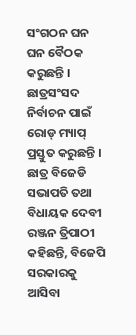ସଂଗଠନ ଘନ ଘନ ବୈଠକ କରୁଛନ୍ତି । ଛାତ୍ରସଂସଦ ନିର୍ବାଚନ ପାଇଁ ରୋଡ୍ ମ୍ୟାପ୍ ପ୍ରସ୍ତୁତ କରୁଛନ୍ତି ।
ଛାତ୍ର ବିଜେଡି ସଭାପତି ତଥା ବିଧାୟକ ଦେବୀ ରଞ୍ଜନ ତ୍ରିପାଠୀ କହିଛନ୍ତି, ବିଜେପି ସରକାରକୁ ଆସିବା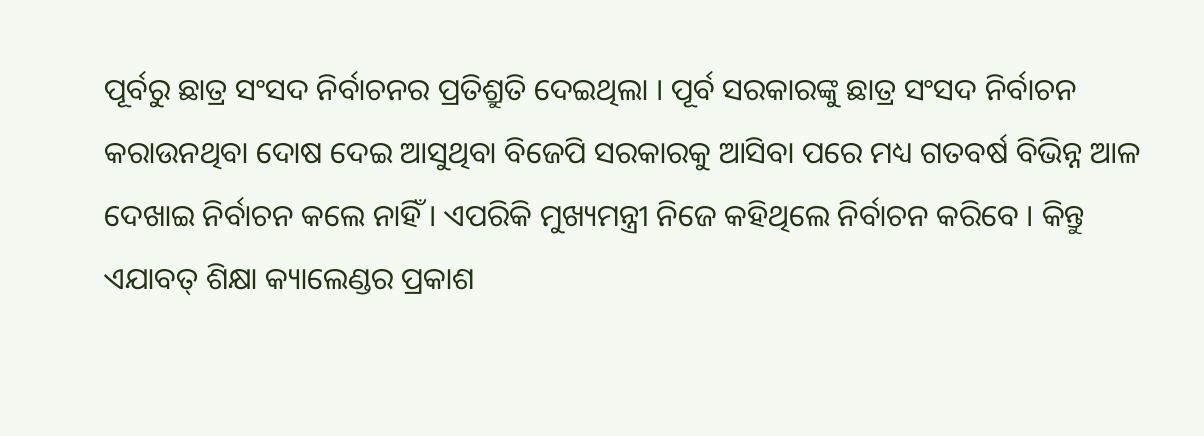ପୂର୍ବରୁ ଛାତ୍ର ସଂସଦ ନିର୍ବାଚନର ପ୍ରତିଶ୍ରୁତି ଦେଇଥିଲା । ପୂର୍ବ ସରକାରଙ୍କୁ ଛାତ୍ର ସଂସଦ ନିର୍ବାଚନ କରାଉନଥିବା ଦୋଷ ଦେଇ ଆସୁଥିବା ବିଜେପି ସରକାରକୁ ଆସିବା ପରେ ମଧ୍ୟ ଗତବର୍ଷ ବିଭିନ୍ନ ଆଳ ଦେଖାଇ ନିର୍ବାଚନ କଲେ ନାହିଁ । ଏପରିକି ମୁଖ୍ୟମନ୍ତ୍ରୀ ନିଜେ କହିଥିଲେ ନିର୍ବାଚନ କରିବେ । କିନ୍ତୁ ଏଯାବତ୍ ଶିକ୍ଷା କ୍ୟାଲେଣ୍ଡର ପ୍ରକାଶ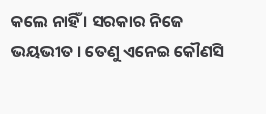କଲେ ନାହିଁ । ସରକାର ନିଜେ ଭୟଭୀତ । ତେଣୁ ଏନେଇ କୌଣସି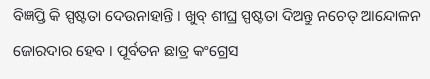ବିଜ୍ଞପ୍ତି କି ସ୍ପଷ୍ଟତା ଦେଉନାହାନ୍ତି । ଖୁବ୍ ଶୀଘ୍ର ସ୍ପଷ୍ଟତା ଦିଅନ୍ତୁ ନଚେତ୍ ଆନ୍ଦୋଳନ ଜୋରଦାର ହେବ । ପୂର୍ବତନ ଛାତ୍ର କଂଗ୍ରେସ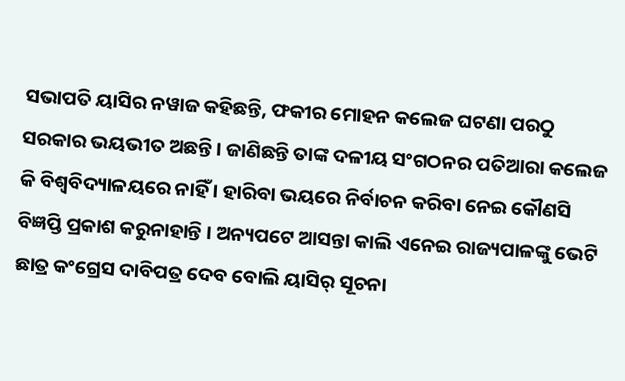ସଭାପତି ୟାସିର ନୱାଜ କହିଛନ୍ତି, ଫକୀର ମୋହନ କଲେଜ ଘଟଣା ପରଠୁ ସରକାର ଭୟଭୀତ ଅଛନ୍ତି । ଜାଣିଛନ୍ତି ତାଙ୍କ ଦଳୀୟ ସଂଗଠନର ପତିଆରା କଲେଜ କି ବିଶ୍ୱବିଦ୍ୟାଳୟରେ ନାହିଁ । ହାରିବା ଭୟରେ ନିର୍ବାଚନ କରିବା ନେଇ କୌଣସି ବିଜ୍ଞପ୍ତି ପ୍ରକାଶ କରୁନାହାନ୍ତି । ଅନ୍ୟପଟେ ଆସନ୍ତା କାଲି ଏନେଇ ରାଜ୍ୟପାଳଙ୍କୁ ଭେଟି ଛାତ୍ର କଂଗ୍ରେସ ଦାବିପତ୍ର ଦେବ ବୋଲି ୟାସିର୍ ସୂଚନା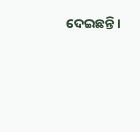ଦେଇଛନ୍ତି ।